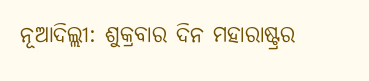ନୂଆଦିଲ୍ଲୀ: ଶୁକ୍ରବାର ଦିନ ମହାରାଷ୍ଟ୍ରର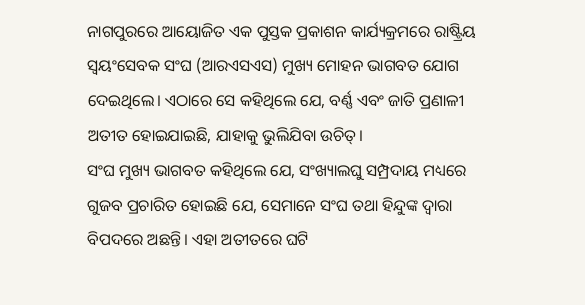ନାଗପୁରରେ ଆୟୋଜିତ ଏକ ପୁସ୍ତକ ପ୍ରକାଶନ କାର୍ଯ୍ୟକ୍ରମରେ ରାଷ୍ଟ୍ରିୟ ସ୍ଵୟଂସେବକ ସଂଘ (ଆରଏସଏସ) ମୁଖ୍ୟ ମୋହନ ଭାଗବତ ଯୋଗ ଦେଇଥିଲେ। ଏଠାରେ ସେ କହିଥିଲେ ଯେ, ବର୍ଣ୍ଣ ଏବଂ ଜାତି ପ୍ରଣାଳୀ ଅତୀତ ହୋଇଯାଇଛି, ଯାହାକୁ ଭୁଲିଯିବା ଉଚିତ୍।
ସଂଘ ମୁଖ୍ୟ ଭାଗବତ କହିଥିଲେ ଯେ, ସଂଖ୍ୟାଲଘୁ ସମ୍ପ୍ରଦାୟ ମଧ୍ୟରେ ଗୁଜବ ପ୍ରଚାରିତ ହୋଇଛି ଯେ, ସେମାନେ ସଂଘ ତଥା ହିନ୍ଦୁଙ୍କ ଦ୍ଵାରା ବିପଦରେ ଅଛନ୍ତି। ଏହା ଅତୀତରେ ଘଟି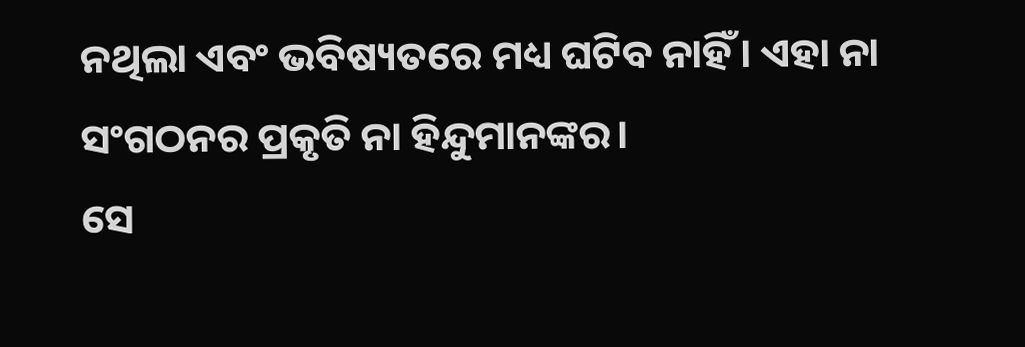ନଥିଲା ଏବଂ ଭବିଷ୍ୟତରେ ମଧ୍ୟ ଘଟିବ ନାହିଁ। ଏହା ନା ସଂଗଠନର ପ୍ରକୃତି ନା ହିନ୍ଦୁମାନଙ୍କର।
ସେ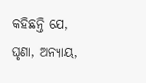କହିଛନ୍ତି ଯେ, ଘୃଣା, ଅନ୍ୟାୟ,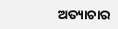ଅତ୍ୟାଚାର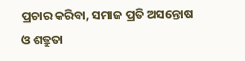ପ୍ରଚାର କରିବା, ସମାଜ ପ୍ରତି ଅସନ୍ତୋଷ ଓ ଶତ୍ରୁତା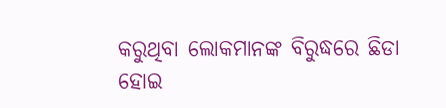କରୁଥିବା ଲୋକମାନଙ୍କ ବିରୁଦ୍ଧରେ ଛିଡା ହୋଇ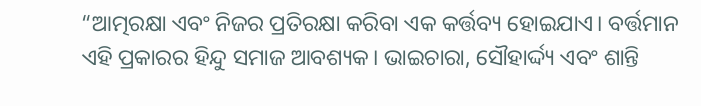“ଆତ୍ମରକ୍ଷା ଏବଂ ନିଜର ପ୍ରତିରକ୍ଷା କରିବା ଏକ କର୍ତ୍ତବ୍ୟ ହୋଇଯାଏ। ବର୍ତ୍ତମାନ ଏହି ପ୍ରକାରର ହିନ୍ଦୁ ସମାଜ ଆବଶ୍ୟକ। ଭାଇଚାରା, ସୌହାର୍ଦ୍ଦ୍ୟ ଏବଂ ଶାନ୍ତି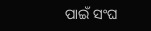ପାଇଁ ସଂଘ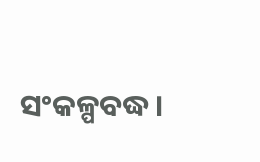ସଂକଳ୍ପବଦ୍ଧ।